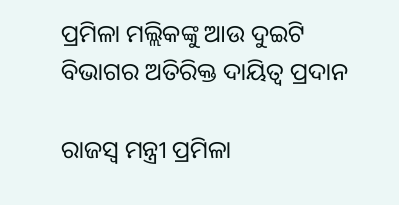ପ୍ରମିଳା ମଲ୍ଲିକଙ୍କୁ ଆଉ ଦୁଇଟି ବିଭାଗର ଅତିରିକ୍ତ ଦାୟିତ୍ୱ ପ୍ରଦାନ

ରାଜସ୍ବ ମନ୍ତ୍ରୀ ପ୍ରମିଳା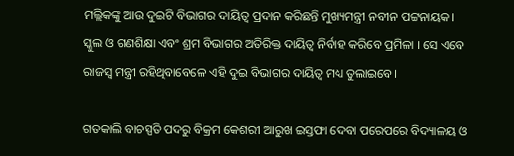ମଲ୍ଲିକଙ୍କୁ ଆଉ ଦୁଇଟି ବିଭାଗର ଦାୟିତ୍ବ ପ୍ରଦାନ କରିଛନ୍ତି ମୁଖ୍ୟମନ୍ତ୍ରୀ ନବୀନ ପଟ୍ଟନାୟକ। ସ୍କୁଲ ଓ ଗଣଶିକ୍ଷା ଏବଂ ଶ୍ରମ ବିଭାଗର ଅତିରିକ୍ତ ଦାୟିତ୍ବ ନିର୍ବାହ କରିବେ ପ୍ରମିଳା । ସେ ଏବେ ରାଜସ୍ବ ମନ୍ତ୍ରୀ ରହିଥିବାବେଳେ ଏହି ଦୁଇ ବିଭାଗର ଦାୟିତ୍ବ ମଧ୍ୟ ତୁଲାଇବେ।

ଗତକାଲି ବାଚସ୍ପତି ପଦରୁ ବିକ୍ରମ କେଶରୀ ଆରୁଖ ଇସ୍ତଫା ଦେବା ପରେପରେ ବିଦ୍ୟାଳୟ ଓ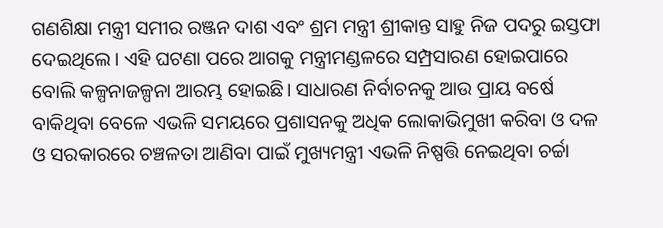ଗଣଶିକ୍ଷା ମନ୍ତ୍ରୀ ସମୀର ରଞ୍ଜନ ଦାଶ ଏବଂ ଶ୍ରମ ମନ୍ତ୍ରୀ ଶ୍ରୀକାନ୍ତ ସାହୁ ନିଜ ପଦରୁ ଇସ୍ତଫା ଦେଇଥିଲେ। ଏହି ଘଟଣା ପରେ ଆଗକୁ ମନ୍ତ୍ରୀମଣ୍ଡଳରେ ସମ୍ପ୍ରସାରଣ ହୋଇପାରେ ବୋଲି କଳ୍ପନାଜଳ୍ପନା ଆରମ୍ଭ ହୋଇଛି। ସାଧାରଣ ନିର୍ବାଚନକୁ ଆଉ ପ୍ରାୟ ବର୍ଷେ ବାକିଥିବା ବେଳେ ଏଭଳି ସମୟରେ ପ୍ରଶାସନକୁ ଅଧିକ ଲୋକାଭିମୁଖୀ କରିବା ଓ ଦଳ ଓ ସରକାରରେ ଚଞ୍ଚଳତା ଆଣିବା ପାଇଁ ମୁଖ୍ୟମନ୍ତ୍ରୀ ଏଭଳି ନିଷ୍ପତ୍ତି ନେଇଥିବା ଚର୍ଚ୍ଚା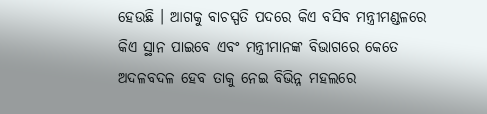ହେଉଛି । ଆଗକୁ ବାଚସ୍ପତି ପଦରେ କିଏ ବସିବ ମନ୍ତ୍ରୀମଣ୍ଡଳରେ କିଏ ସ୍ଥାନ ପାଇବେ ଏବଂ ମନ୍ତ୍ରୀମାନଙ୍କ ବିଭାଗରେ କେତେ ଅଦଳବଦଳ ହେବ ତାକୁ ନେଇ ବିଭିନ୍ନ ମହଲରେ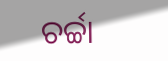ଚର୍ଚ୍ଚା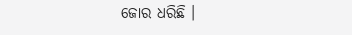ଜୋର ଧରିଛି ।